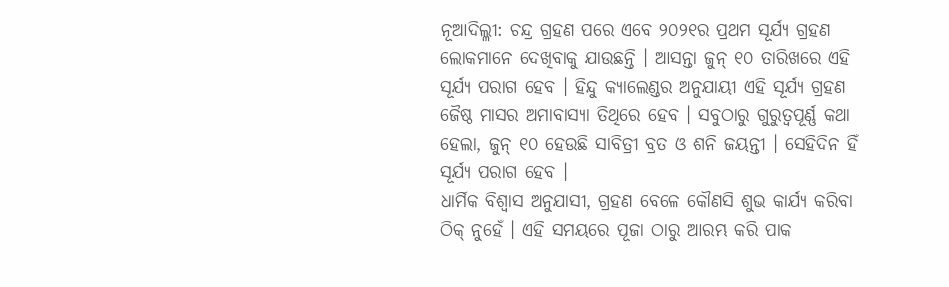ନୂଆଦିଲ୍ଳୀ: ଚନ୍ଦ୍ର ଗ୍ରହଣ ପରେ ଏବେ ୨୦୨୧ର ପ୍ରଥମ ସୂର୍ଯ୍ୟ ଗ୍ରହଣ ଲୋକମାନେ ଦେଖିବାକୁ ଯାଉଛନ୍ତି । ଆସନ୍ତା ଜୁନ୍ ୧୦ ତାରିଖରେ ଏହି ସୂର୍ଯ୍ୟ ପରାଗ ହେବ । ହିନ୍ଦୁ କ୍ୟାଲେଣ୍ଡର ଅନୁଯାୟୀ ଏହି ସୂର୍ଯ୍ୟ ଗ୍ରହଣ ଜୈଷ୍ଠ ମାସର ଅମାବାସ୍ୟା ତିଥିରେ ହେବ । ସବୁଠାରୁ ଗୁରୁତ୍ୱପୂର୍ଣ୍ଣ କଥା ହେଲା, ଜୁନ୍ ୧୦ ହେଉଛି ସାବିତ୍ରୀ ବ୍ରତ ଓ ଶନି ଜୟନ୍ତୀ । ସେହିଦିନ ହିଁ ସୂର୍ଯ୍ୟ ପରାଗ ହେବ ।
ଧାର୍ମିକ ବିଶ୍ୱାସ ଅନୁଯାସୀ, ଗ୍ରହଣ ବେଳେ କୌଣସି ଶୁଭ କାର୍ଯ୍ୟ କରିବା ଠିକ୍ ନୁହେଁ । ଏହି ସମୟରେ ପୂଜା ଠାରୁ ଆରମ୍ଭ କରି ପାକ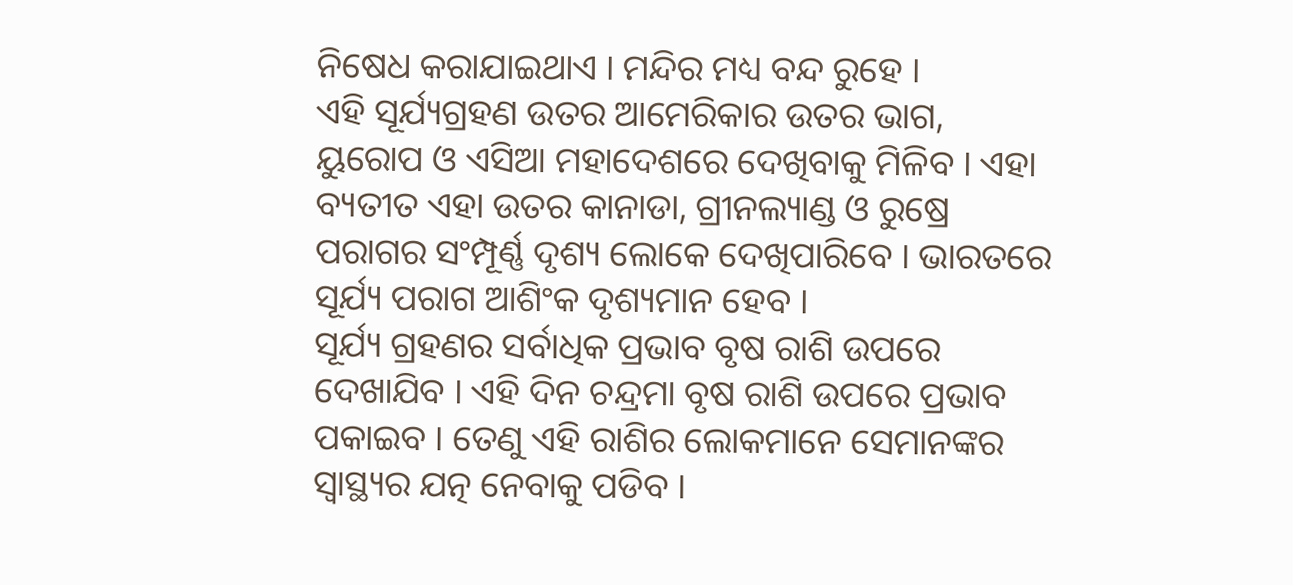ନିଷେଧ କରାଯାଇଥାଏ । ମନ୍ଦିର ମଧ୍ୟ ବନ୍ଦ ରୁହେ ।
ଏହି ସୂର୍ଯ୍ୟଗ୍ରହଣ ଉତର ଆମେରିକାର ଉତର ଭାଗ, ୟୁରୋପ ଓ ଏସିଆ ମହାଦେଶରେ ଦେଖିବାକୁ ମିଳିବ । ଏହା ବ୍ୟତୀତ ଏହା ଉତର କାନାଡା, ଗ୍ରୀନଲ୍ୟାଣ୍ଡ ଓ ରୁଷ୍ରେ ପରାଗର ସଂମ୍ପୂର୍ଣ୍ଣ ଦୃଶ୍ୟ ଲୋକେ ଦେଖିପାରିବେ । ଭାରତରେ ସୂର୍ଯ୍ୟ ପରାଗ ଆଶିଂକ ଦୃଶ୍ୟମାନ ହେବ ।
ସୂର୍ଯ୍ୟ ଗ୍ରହଣର ସର୍ବାଧିକ ପ୍ରଭାବ ବୃଷ ରାଶି ଉପରେ ଦେଖାଯିବ । ଏହି ଦିନ ଚନ୍ଦ୍ରମା ବୃଷ ରାଶି ଉପରେ ପ୍ରଭାବ ପକାଇବ । ତେଣୁ ଏହି ରାଶିର ଲୋକମାନେ ସେମାନଙ୍କର ସ୍ୱାସ୍ଥ୍ୟର ଯତ୍ନ ନେବାକୁ ପଡିବ ।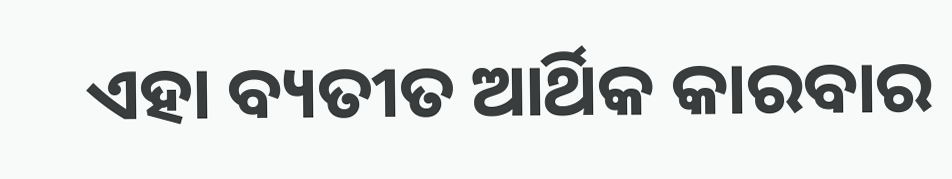ଏହା ବ୍ୟତୀତ ଆର୍ଥିକ କାରବାର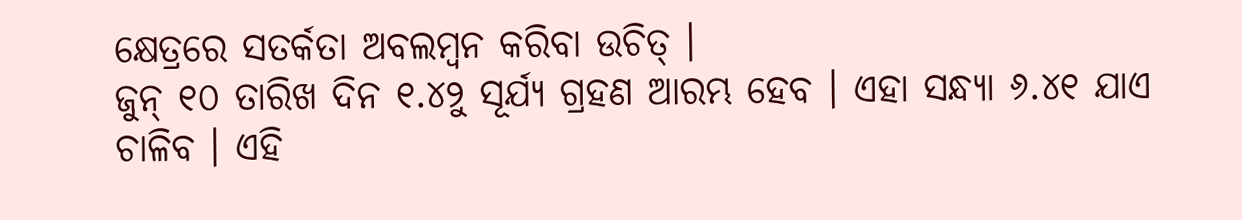କ୍ଷେତ୍ରରେ ସତର୍କତା ଅବଲମ୍ବନ କରିବା ଉଚିତ୍ ।
ଜୁନ୍ ୧୦ ତାରିଖ ଦିନ ୧.୪୨ୁ ସୂର୍ଯ୍ୟ ଗ୍ରହଣ ଆରମ୍ଭ ହେବ । ଏହା ସନ୍ଧ୍ୟା ୬.୪୧ ଯାଏ ଚାଳିବ । ଏହି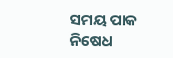ସମୟ ପାକ ନିଷେଧ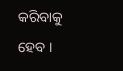କରିବାକୁ ହେବ ।